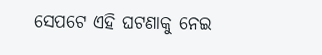ସେପଟେ ଏହି ଘଟଣାକୁ ନେଇ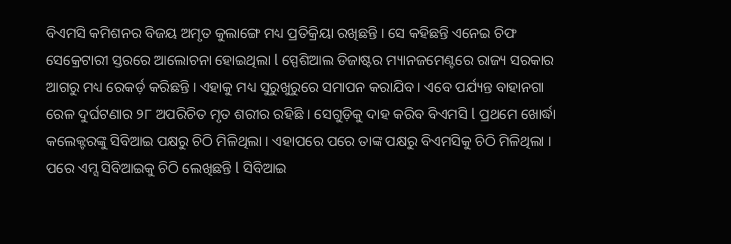ବିଏମସି କମିଶନର ବିଜୟ ଅମୃତ କୁଲାଙ୍ଗେ ମଧ୍ୟ ପ୍ରତିକ୍ରିୟା ରଖିଛନ୍ତି । ସେ କହିଛନ୍ତି ଏନେଇ ଚିଫ ସେକ୍ରେଟାରୀ ସ୍ତରରେ ଆଲୋଚନା ହୋଇଥିଲା l ସ୍ପେଶିଆଲ ଡିଜାଷ୍ଟର ମ୍ୟାନଜମେଣ୍ଟରେ ରାଜ୍ୟ ସରକାର ଆଗରୁ ମଧ୍ୟ ରେକର୍ଡ଼ କରିଛନ୍ତି । ଏହାକୁ ମଧ୍ୟ ସୁରୁଖୁରୁରେ ସମାପନ କରାଯିବ । ଏବେ ପର୍ଯ୍ୟନ୍ତ ବାହାନଗା ରେଳ ଦୁର୍ଘଟଣାର ୨୮ ଅପରିଚିତ ମୃତ ଶରୀର ରହିଛି । ସେଗୁଡ଼ିକୁ ଦାହ କରିବ ବିଏମସି l ପ୍ରଥମେ ଖୋର୍ଦ୍ଧା କଲେକ୍ଟରଙ୍କୁ ସିବିଆଇ ପକ୍ଷରୁ ଚିଠି ମିଳିଥିଲା । ଏହାପରେ ପରେ ତାଙ୍କ ପକ୍ଷରୁ ବିଏମସିକୁ ଚିଠି ମିଳିଥିଲା । ପରେ ଏମ୍ସ ସିବିଆଇକୁ ଚିଠି ଲେଖିଛନ୍ତି l ସିବିଆଇ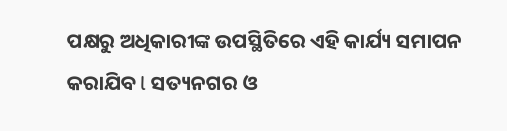ପକ୍ଷରୁ ଅଧିକାରୀଙ୍କ ଉପସ୍ଥିତିରେ ଏହି କାର୍ଯ୍ୟ ସମାପନ କରାଯିବ l ସତ୍ୟନଗର ଓ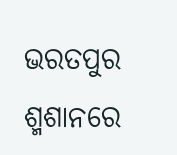ଭରତପୁର ଶ୍ମଶାନରେ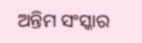ଅନ୍ତିମ ସଂସ୍କାର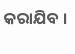କରାଯିବ ।